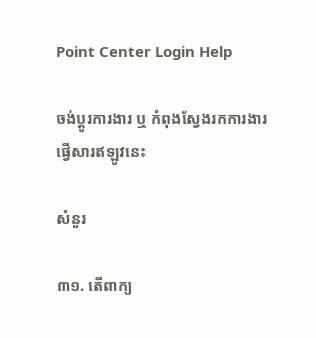Point Center Login Help

ចង់ប្តូរការងារ ឬ កំពុងស្វែងរកការងារ ផ្វើសារឥឡូវនេះ

សំនួរ

៣១. តើពាក្យ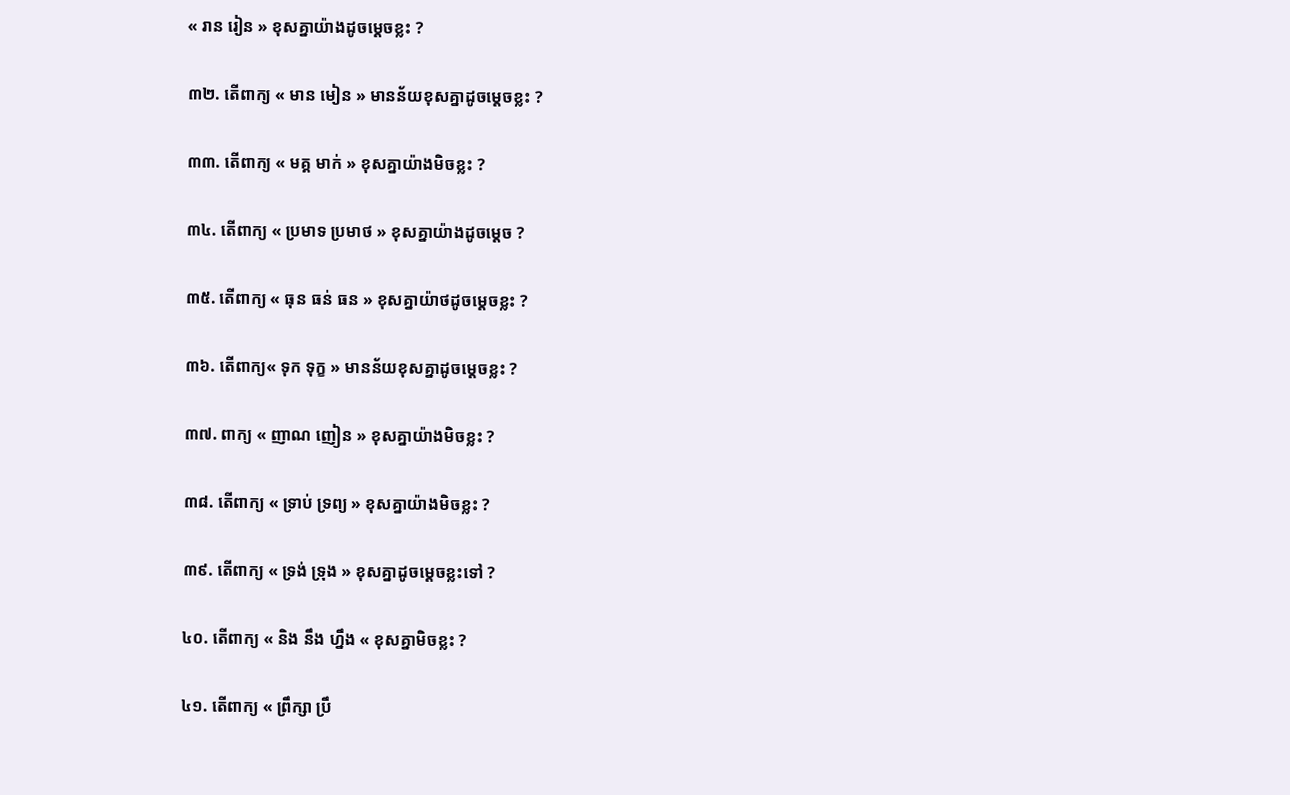« រាន រៀន » ខុសគ្នាយ៉ាងដូចម្តេចខ្លះ ?

៣២. តើពាក្យ « មាន មៀន » មានន័យខុសគ្នាដូចម្តេចខ្លះ ?

៣៣. តើពាក្យ « មគ្គ មាក់ » ខុសគ្នាយ៉ាងមិចខ្លះ ?

៣៤. តើពាក្យ « ប្រមាទ ប្រមាថ » ខុសគ្នាយ៉ាងដូចម្តេច ?

៣៥. តើពាក្យ « ធុន ធន់ ធន » ខុសគ្នាយ៉ាថដូចម្តេចខ្លះ ?

៣៦. តើពាក្យ« ទុក ទុក្ខ » មានន័យខុសគ្នាដូចម្តេចខ្លះ ?

៣៧. ពាក្យ « ញាណ ញៀន » ខុសគ្នាយ៉ាងមិចខ្លះ ?

៣៨. តើពាក្យ « ទ្រាប់ ទ្រព្យ » ខុសគ្នាយ៉ាងមិចខ្លះ ?

៣៩. តើពាក្យ « ទ្រង់ ទ្រុង » ខុសគ្នាដូចម្តេចខ្លះទៅ ?

៤០. តើពាក្យ « និង នឹង ហ្នឹង « ខុសគ្នាមិចខ្លះ ?

៤១. តើពាក្យ « ព្រឹក្សា ប្រឹ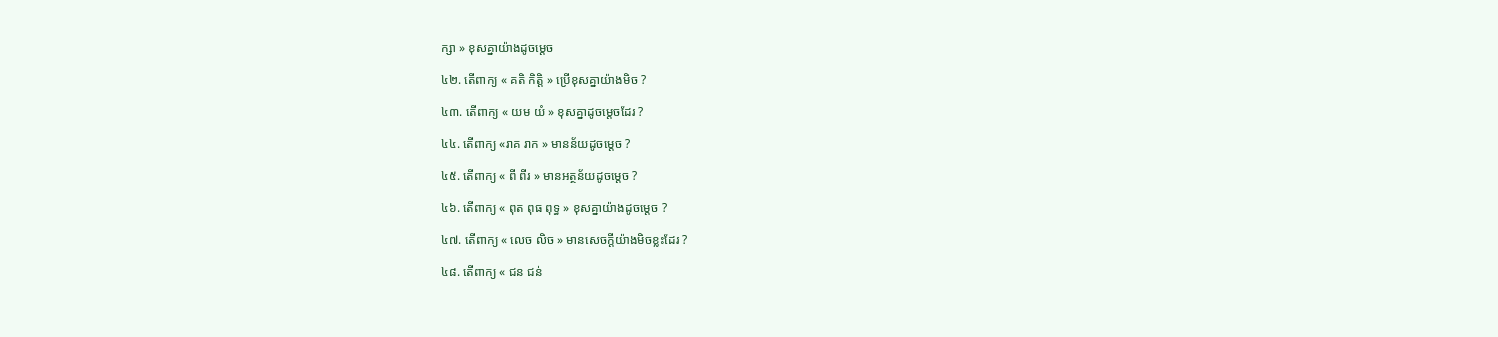ក្សា » ខុសគ្នាយ៉ាងដូចម្តេច

៤២. តើពាក្យ « គតិ កិត្តិ » ប្រើខុសគ្នាយ៉ាងមិច ?

៤៣. តើពាក្យ « យម យំ » ខុសគ្នាដូចម្តេចដែរ ?

៤៤. តើពាក្យ «រាគ រាក » មានន័យដូចម្តេច ?

៤៥. តើពាក្យ « ពី ពីរ » មានអត្ថន័យដូចម្តេច ?

៤៦. តើពាក្យ « ពុត ពុធ ពុទ្ធ » ខុសគ្នាយ៉ាងដូចម្តេច ?

៤៧. តើពាក្យ « លេច លិច » មានសេចក្តីយ៉ាងមិចខ្លះដែរ ?

៤៨. តើពាក្យ « ជន ជន់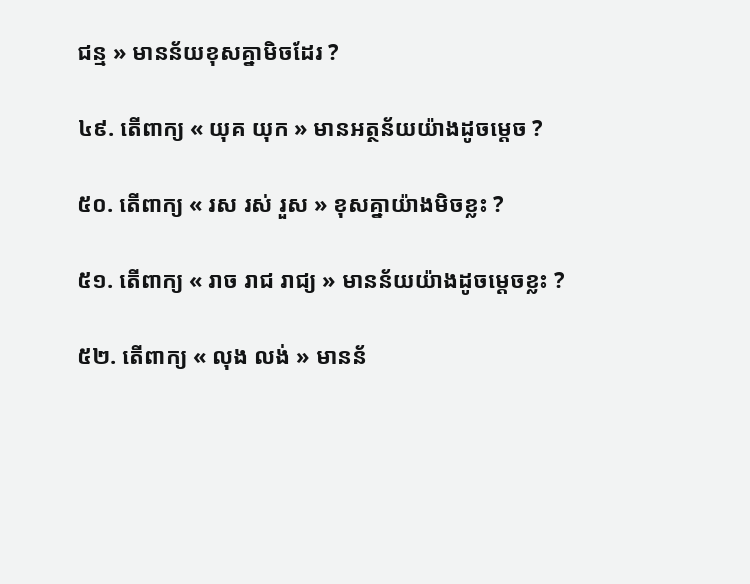ជន្ម » មានន័យខុសគ្នាមិចដែរ ?

៤៩. តើពាក្យ « យុគ យុក » មានអត្ថន័យយ៉ាងដូចម្តេច ?

៥០. តើពាក្យ « រស រស់ រួស » ខុសគ្នាយ៉ាងមិចខ្លះ ?

៥១. តើពាក្យ « រាច រាជ រាជ្យ » មានន័យយ៉ាងដូចម្តេចខ្លះ ?

៥២. តើពាក្យ « លុង លង់ » មានន័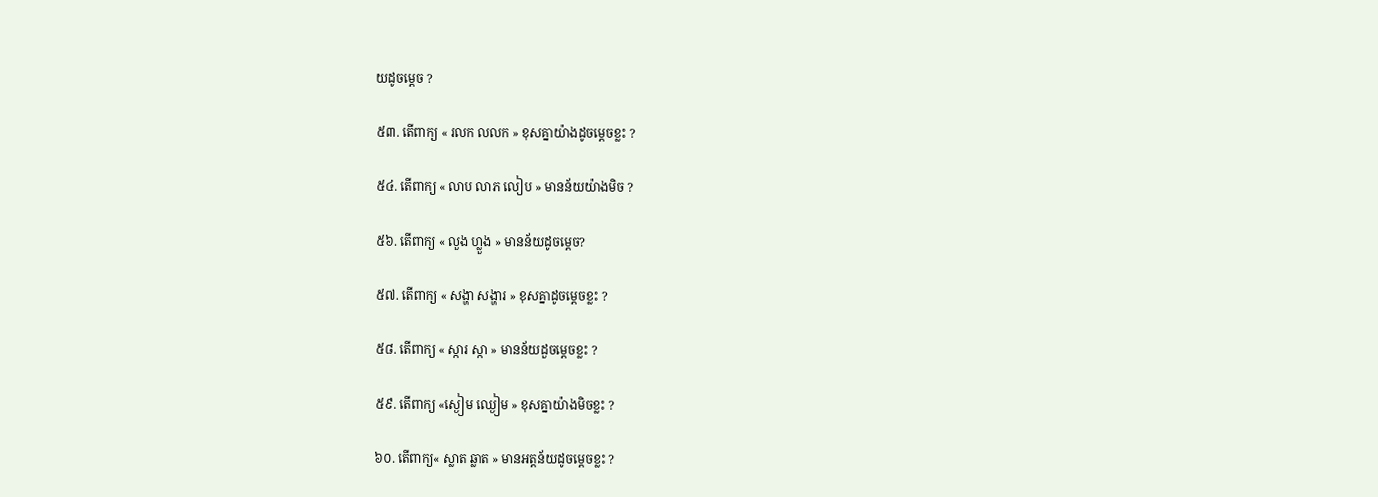យដូចម្តេច ?

៥៣. តើពាក្យ « រលក លលក » ខុសគ្នាយ៉ាងដូចម្តេចខ្លះ ?

៥៤. តើពាក្យ « លាប លាភ លៀប » មានន័យយ៉ាងមិច ?

៥៦. តើពាក្យ « លួង ហ្លួង » មានន័យដូចម្តេច?

៥៧. តើពាក្យ « សង្ហា សង្ហារ » ខុសគ្នាដូចម្តេចខ្លះ ?

៥៨. តើពាក្យ « ស្ការ ស្កា » មានន័យដួចម្តេចខ្លះ ?

៥៩. តើពាក្យ «ស្ងៀម ឈ្ងៀម » ខុសគ្នាយ៉ាងមិចខ្លះ ?

៦០. តើពាក្យ« ស្លាត ឆ្លាត » មានអត្តន័យដូចម្តេចខ្លះ ?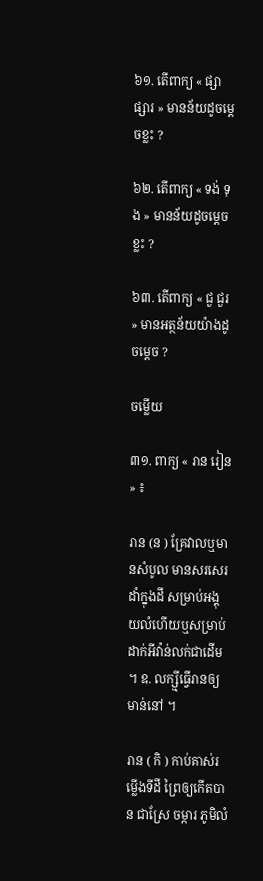៦១. តើពាក្យ « ផ្សា ផ្សារ » មានន័យដូចម្តេចខ្លះ ?

៦២. តើពាក្យ « ទង់ ទុង » មានន័យដូចម្តេចខ្លះ ?

៦៣. តើពាក្យ « ជួ ជួរ » មានអត្ថន័យយ៉ាងដូចម្តេច ?

ចម្លើយ

៣១. ពាក្យ « រាន រៀន » ៖

រាន (ន ) គ្រែវាលឬមានសំបូល មានសរសេរដាំក្នុងដី សម្រាប់អង្គុយលំហើយឬសម្រាប់ដាក់អីវ៉ាន់លក់ជាដើម ។ ឧ. លក្ស្មីធ្វើរានឲ្យមាន់នៅ ។

រាន ( កិ ) កាប់គាស់រម្លើងទីដី ព្រៃឲ្យកើតបាន ជាស្រែ ចម្ការ ភូមិលំ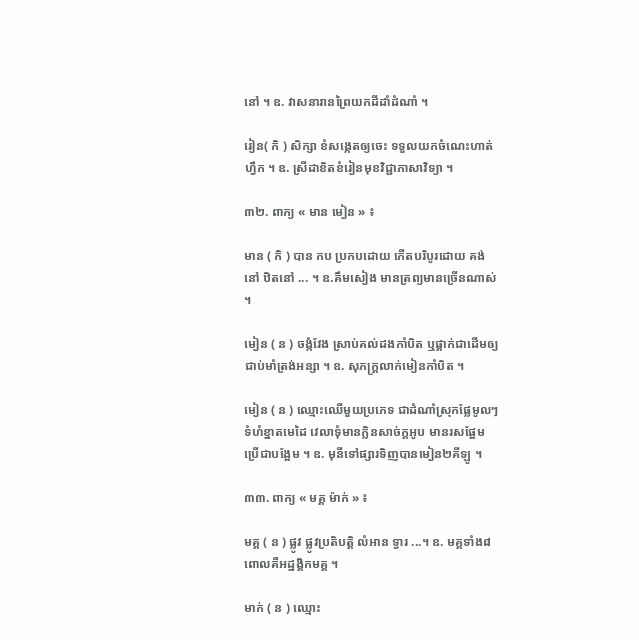នៅ ។ ឧ. វាសនារានព្រៃយកដីដាំដំណាំ ។

រៀន( កិ ) សិក្សា ខំសង្កេតឲ្យចេះ ទទួលយកចំណេះហាត់ ហ្វឹក ។ ឧ. ស្រីដាខិតខំរៀនមុខវិជ្ជាភាសាវិទ្យា ។

៣២. ពាក្យ « មាន មៀន » ៖

មាន ( កិ ) បាន កប ប្រកបដោយ កើតបរិបូរដោយ គង់នៅ ឋិតនៅ ... ។ ឧ.គឹមសៀង មានត្រព្យមានច្រើនណាស់ ។

មៀន ( ន ) ចង្កំវែង ស្រាប់គល់ដងកាំបិត ឬផ្គាក់ជាដើមឲ្យជាប់មាំត្រង់អន្សា ។ ឧ. សុភក្រ្តលាក់មៀនកាំបិត ។

មៀន ( ន ) ឈ្មោះឈើមួយប្រភេទ ជាដំណាំស្រុកផ្លែមូលៗ ទំហំខ្នាតមេដៃ វេលាទុំមានក្លិនសាច់ក្តអូប មានរសផ្អែមប្រើជាបង្អែម ។ ឧ. មុនីទៅផ្សារទិញបានមៀន២គីឡូ ។

៣៣. ពាក្យ « មគ្គ ម៉ាក់ » ៖

មគ្គ ( ន ) ផ្លូវ ផ្លូវប្រតិបត្តិ លំអាន ទ្វារ ...។ ឧ. មគ្គទាំង៨ ពោលគឺអដ្ឋង្គិកមគ្គ ។

មាក់ ( ន ) ឈ្មោះ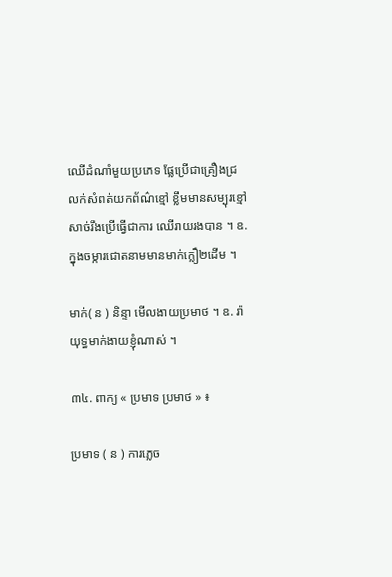ឈើដំណាំមួយប្រភេទ ផ្លែប្រើជាគ្រឿងជ្រលក់សំពត់យកព័ណ៌ខ្មៅ ខ្លឹមមានសម្បុរខ្មៅ សាច់រឹងប្រើធ្វើជាការ ឈើរាយរងបាន ។ ឧ. ក្នុងចម្ការជោតនាមមានមាក់ក្លឿ២ដើម ។

មាក់( ន ) និន្ទា មើលងាយប្រមាថ ។ ឧ. រ៉ាយុទ្ធមាក់ងាយខ្ញុំណាស់ ។

៣៤. ពាក្យ « ប្រមាទ ប្រមាថ » ៖

ប្រមាទ ( ន ) ការភ្លេច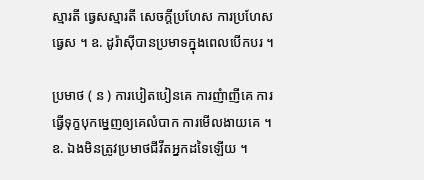ស្មារតី ធ្វេសស្មារតី សេចក្តីប្រហែស ការប្រហែសធ្វេស ។ ឧ. ដូរ៉ាស៊ីបានប្រមាទក្នុងពេលបើកបរ ។

ប្រមាថ ( ន ) ការបៀតបៀនគេ ការញំាញីគេ ការធ្វើទុក្ខបុកម្នេញឲ្យគេលំបាក ការមើលងាយគេ ។ ឧ. ឯងមិនត្រូវប្រមាថជីវីតអ្នកដទៃឡើយ ។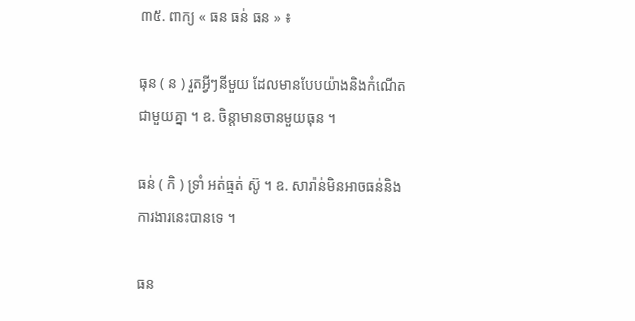៣៥. ពាក្យ « ធន ធន់ ធន » ៖

ធុន ( ន ) រួតអ្វីៗនីមួយ ដែលមានបែបយ៉ាងនិងកំណើតជាមួយគ្នា ។ ឧ. ចិន្តាមានចានមួយធុន ។

ធន់ ( កិ ) ទ្រាំ អត់ធ្មត់ ស៊ូ ។ ឧ. សារ៉ាន់មិនអាចធន់និងការងារនេះបានទេ ។

ធន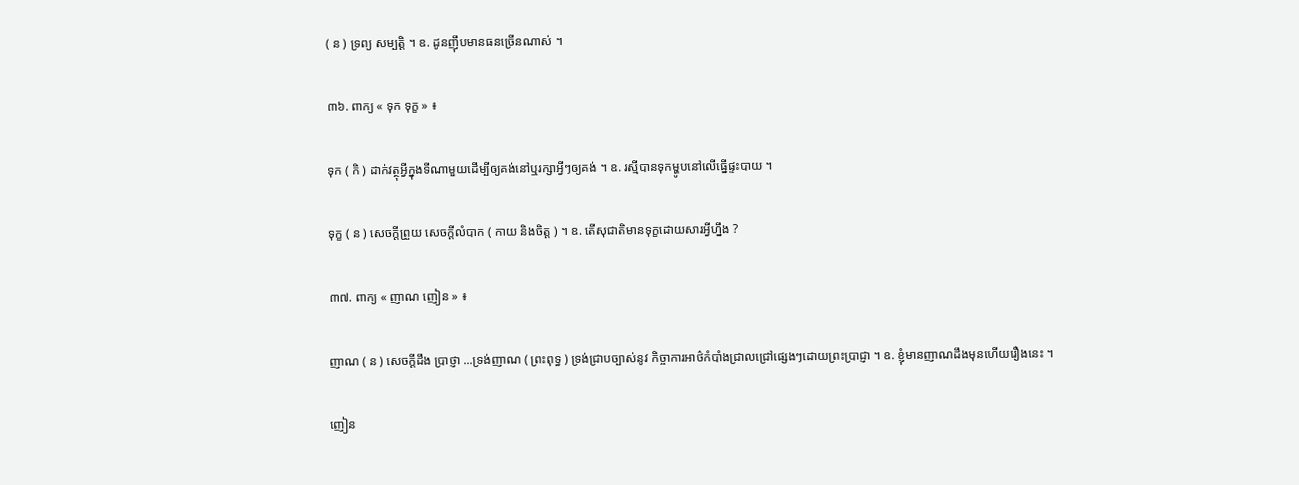( ន ) ទ្រព្យ សម្បត្តិ ។ ឧ. ដូនញ៉ឹបមានធនច្រើនណាស់ ។

៣៦. ពាក្យ « ទុក ទុក្ខ » ៖

ទុក ( កិ ) ដាក់វត្ថុអ្វីក្នុងទីណាមួយដើម្បីឲ្យគង់នៅឬរក្សាអ្វីៗឲ្យគង់ ។ ឧ. រស្មីបានទុកម្ហូបនៅលើធ្នើផ្ទះបាយ ។

ទុក្ខ ( ន ) សេចក្តីព្រួយ សេចក្តីលំបាក ( កាយ និងចិត្ត ) ។ ឧ. តើសុជាតិមានទុក្ខដោយសារអ្វីហ្នឹង ?

៣៧. ពាក្យ « ញាណ ញៀន » ៖

ញាណ ( ន ) សេចក្តីដឹង ប្រាថ្ញា ...ទ្រង់ញាណ ( ព្រះពុទ្ធ ) ទ្រង់ជ្រាបច្បាស់នូវ កិច្ចាការអាថ៌កំបាំងជ្រាលជ្រៅផ្សេងៗដោយព្រះប្រាជ្ញា ។ ឧ. ខ្ញុំមានញាណដឹងមុនហើយរឿងនេះ ។

ញៀន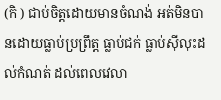(កិ ) ជាប់ចិត្តដោយមានចំណង់ អត់មិនបានដោយធ្លាប់ប្រព្រឹត្ត ធ្លាប់ជក់ ធ្លាប់ស៊ីលុះដល់កំណត់ ដល់ពេលវេលា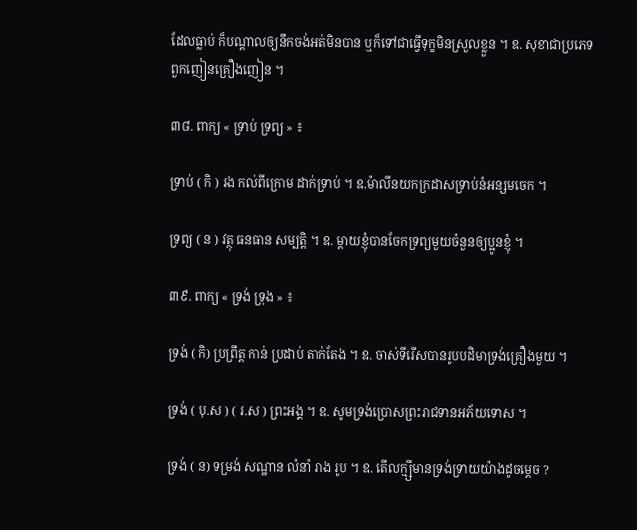ដែលធ្លាប់ ក៏បណ្តាលឲ្យនឹកចង់អត់មិនបាន ឬក៏ទៅជាធ្វើទុក្ខមិនស្រួលខ្លួន ។ ឧ. សុខាជាប្រភេទពួកញៀនគ្រឿងញៀន ។

៣៨. ពាក្យ « ទ្រាប់ ទ្រព្យ » ៖

ទ្រាប់ ( កិ ) រង កល់ពីក្រោម ដាក់ទ្រាប់ ។ ឧ.ម៉ាលីនយកក្រដាសទ្រាប់នំអន្សមចេក ។

ទ្រព្យ ( ន ) វត្ថុ ធនធាន សម្បត្តិ ។ ឧ. ម្តាយខ្ញុំបានចែកទ្រព្យមួយចំនួនឲ្យប្អូនខ្ញុំ ។

៣៩. ពាក្យ « ទ្រង់ ទ្រុង » ៖

ទ្រង់ ( កិ) ប្រព្រឹត្ត កាន់ ប្រដាប់ តាក់តែង ។ ឧ. ចាស់ទីរើសបានរូបបដិមាទ្រង់គ្រឿងមួយ ។

ទ្រង់ ( បុ.ស ) ( រ.ស ) ព្រះអង្គ ។ ឧ. សូមទ្រង់ប្រោសព្រះរាជទានអភ័យទោស ។

ទ្រង់ ( ន) ទម្រង់ សណ្ឋាន លំនាំ រាង រូប ។ ឧ. តើលក្ម្សីមានទ្រង់ទ្រាយយ៉ាងដូចម្តេច ?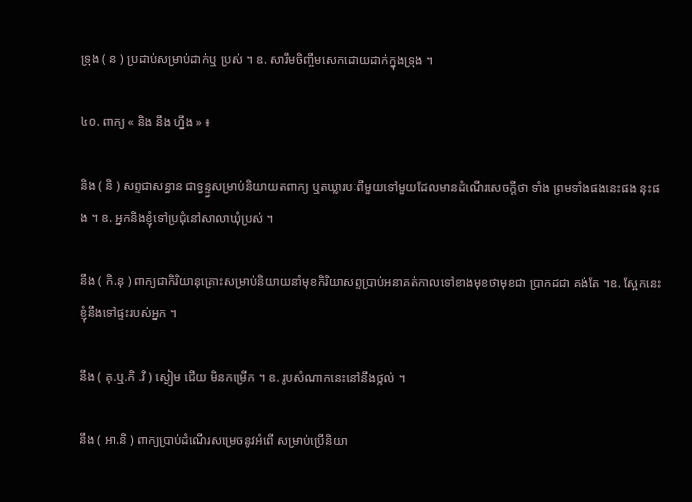ទ្រុង ( ន ) ប្រដាប់សម្រាប់ដាក់ឬ ប្រស់ ។ ឧ. សារឹមចិញ្ចឹមសេកដោយដាក់ក្នុងទ្រុង ។

៤០. ពាក្យ « និង នឹង ហ្នឹង » ៖

និង ( និ ) សព្ទជាសន្ធាន ជាទ្វន្ទ្វសម្រាប់និយាយតពាក្យ ឬតឃ្លារបៈពីមួយទៅមួយដែលមានដំណើរសេចក្តីថា ទាំង ព្រមទាំងផងនេះផង នុះផង ។ ឧ. អ្នកនិងខ្ញុំទៅប្រជុំនៅសាលាឃុំប្រស់ ។

នឹង ( កិ.នុ ) ពាក្យជាកិរិយានុគ្រោះសម្រាប់និយាយនាំមុខកិរិយាសព្ទប្រាប់អនាគត់កាលទៅខាងមុខថាមុខជា ប្រាកដជា គង់តែ ។ឧ. ស្អែកនេះខ្ញុំនឹងទៅផ្ទះរបស់អ្នក ។

នឹង ( គុ.ឬ.កិ .វិ ) ស្ងៀម ជើយ មិនកម្រើក ។ ឧ. រូបសំណាកនេះនៅនឹងថ្កល់ ។

នឹង ( អា.និ ) ពាក្យប្រាប់ដំណើរសម្រេចនូវអំពើ សម្រាប់ប្រើនិយា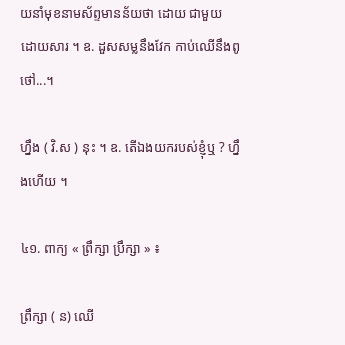យនាំមុខនាមស័ព្ទមានន័យថា ដោយ ជាមួយ ដោយសារ ។ ឧ. ដួសសម្លនឹងវែក កាប់ឈើនឹងពូថៅ...។

ហ្នឹង ( វិ.ស ) នុះ ។ ឧ. តើឯងយករបស់ខ្ញុំឬ ? ហ្នឹងហើយ ។

៤១. ពាក្យ « ព្រឹក្សា ប្រឹក្សា » ៖

ព្រឹក្សា ( ន) ឈើ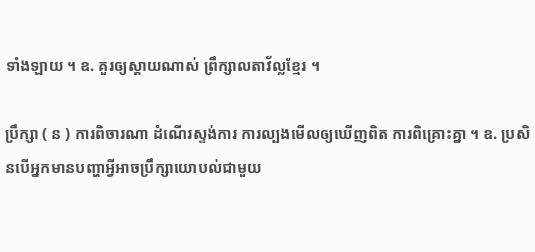ទាំងឡាយ ។ ឧ. គួរឲ្យស្តាយណាស់ ព្រឹក្សាលតាវ័ល្លខ្មែរ ។

ប្រឹក្សា ( ន ) ការពិចារណា ដំណើរស្ទង់ការ ការល្បងមើលឲ្យឃើញពិត ការពិគ្រោះគ្នា ។ ឧ. ប្រសិនបើអ្នកមានបញ្ហាអ្វីអាចប្រឹក្សាយោបល់ជាមួយ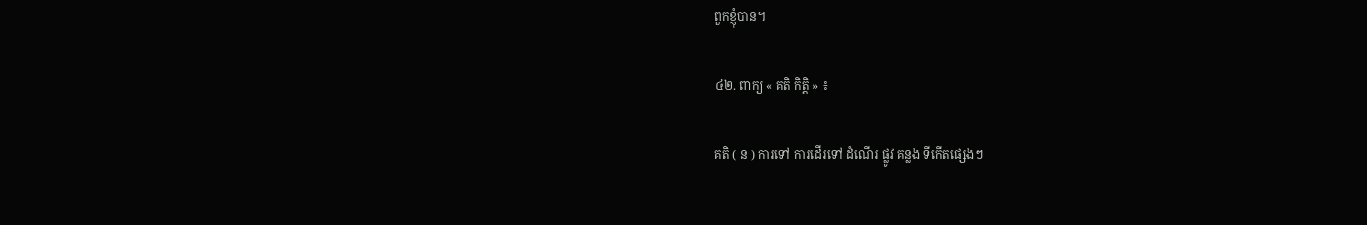ពួកខ្ញុំបាន។

៤២. ពាក្យ « គតិ កិត្តិ » ៖

គតិ ( ន ) ការទៅ ការដើរទៅ ដំណើរ ផ្លូវ គន្លង ទីកើតផ្សេងៗ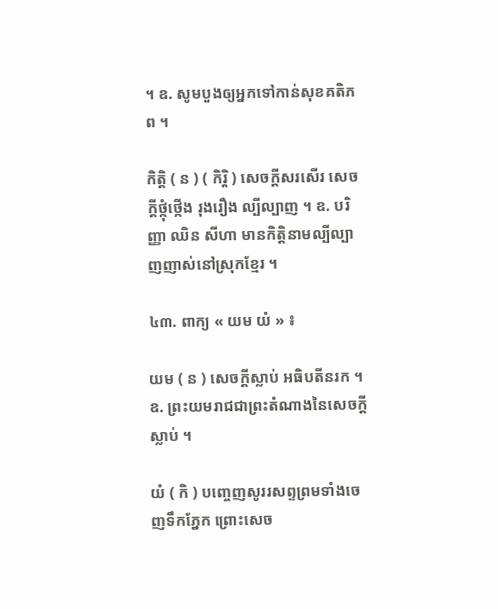។ ឧ. សូមបួងឲ្យអ្នកទៅកាន់សុខគតិភព ។

កិត្តិ ( ន ) ( កិរ្តិ ) សេចក្តីសរសើរ សេចក្តីថ្កុំថ្កើង រុងរឿង ល្បីល្បាញ ។ ឧ. បរិញ្ញា ឈិន សីហា មានកិត្តិនាមល្បីល្បាញញាស់នៅស្រុកខ្មែរ ។

៤៣. ពាក្យ « យម យំ » ៖

យម ( ន ) សេចក្តីស្លាប់ អធិបតីនរក ។ ឧ. ព្រះយមរាជជាព្រះតំណាងនៃសេចក្តីស្លាប់ ។

យំ ( កិ ) បញ្ចេញសូររសព្ទព្រមទាំងចេញទឹកភ្នែក ព្រោះសេច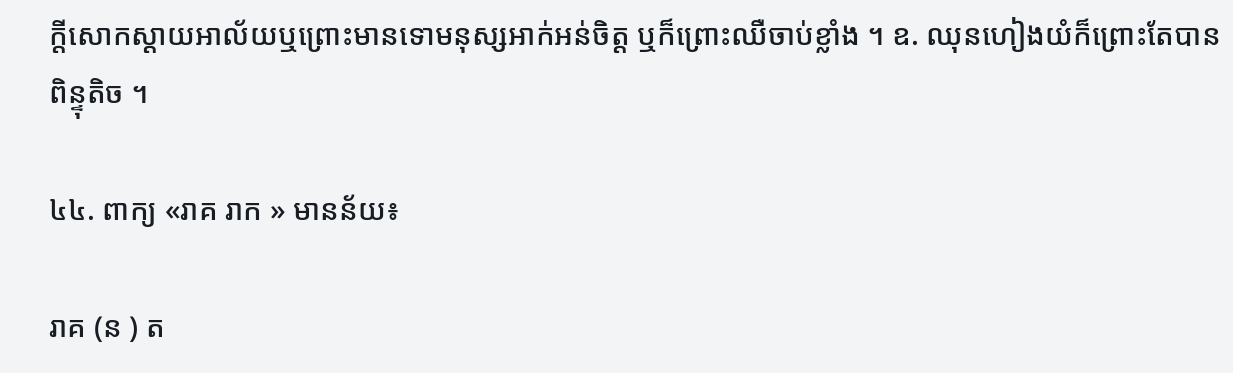ក្តីសោកស្តាយអាល័យឬព្រោះមានទោមនុស្សអាក់អន់ចិត្ត ឬក៏ព្រោះឈឺចាប់ខ្លាំង ។ ឧ. ឈុនហៀងយំក៏ព្រោះតែបានពិន្ទុតិច ។

៤៤. ពាក្យ «រាគ រាក » មានន័យ៖

រាគ (ន ) ត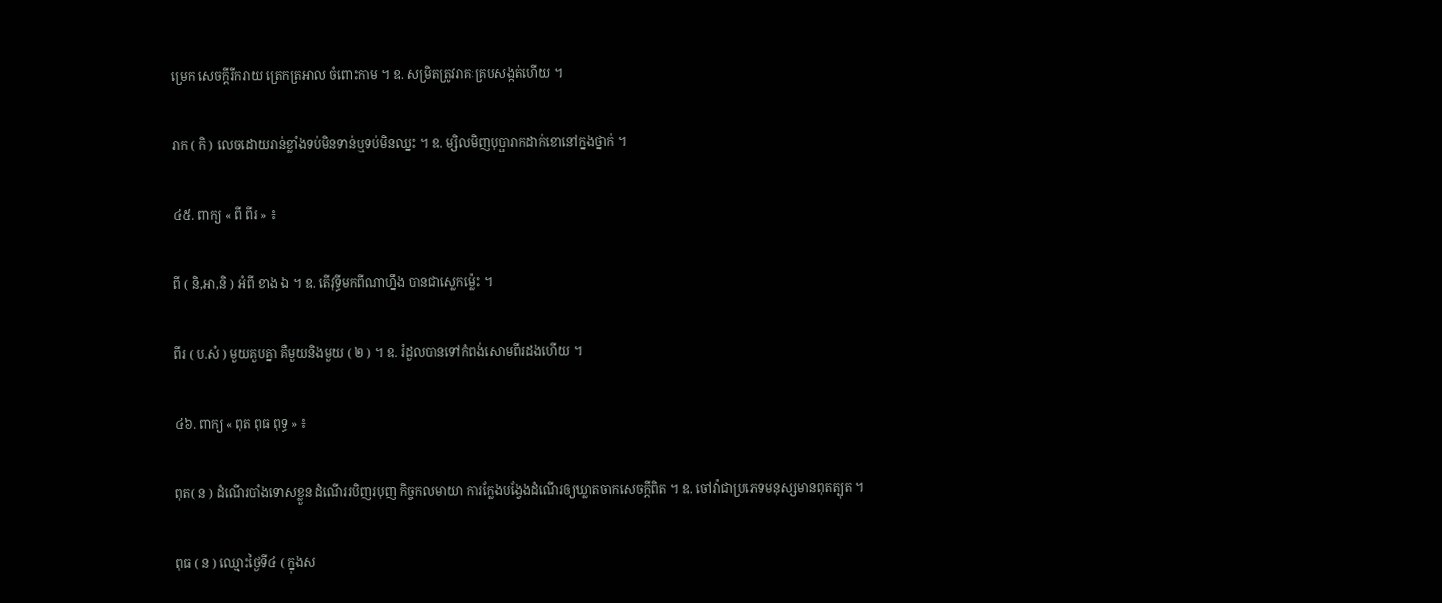ម្រេក សេចក្តីរីករាយ ត្រេកត្រអាល ចំពោះកាម ។ ឧ. សម្រិតត្រូវរាគៈគ្របសង្កត់ហើយ ។

រាក ( កិ ) លេចដោយរាន់ខ្លាំងទប់មិនទាន់ឬទប់មិនឈ្នះ ។ ឧ. ម្សិលមិញបុប្ផារាកដាក់ខោនៅក្នងថ្នាក់ ។

៤៥. ពាក្យ « ពី ពីរ » ៖

ពី ( និ,អា,និ ) អំពី ខាង ឯ ។ ឧ. តើវុទ្ធីមកពីណាហ្នឹង បានជាស្លេកម៉្លេះ ។

ពីរ ( ប.សំ ) មួយគួបគ្នា គឺមួយនិងមួយ ( ២ ) ។ ឧ. រំដួលបានទៅកំពង់សោមពីរដងហើយ ។

៤៦. ពាក្យ « ពុត ពុធ ពុទ្ធ » ៖

ពុត( ន ) ដំណើរបាំងទោសខ្លួន ដំណើររបិញរបុញ កិច្ចកលមាយា ការក្លែងបង្វែងដំណើរឲ្យឃ្លាតចាកសេចក្តីពិត ។ ឧ. ចៅវ៉ាជាប្រភេទមនុស្សមានពុតត្បុត ។

ពុធ ( ន ) ឈ្មោះថ្ងៃទី៤ ( ក្នុងស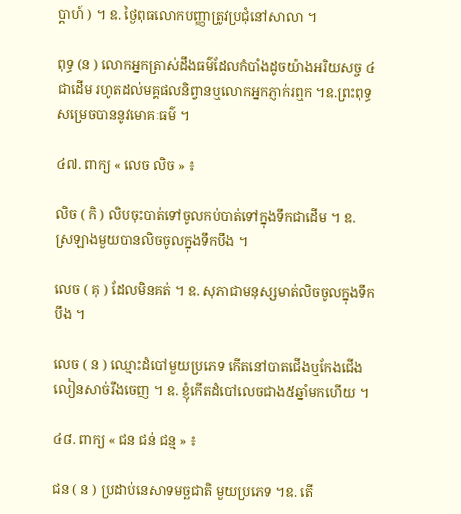ប្តាហ៍ ) ។ ឧ. ថ្ងៃពុធលោកបញ្ញាត្រូវប្រជុំនៅសាលា ។

ពុទ្ធ (ន ) លោកអ្នកត្រាស់ដឹងធម៌ដែលកំបាំងដូចយ៉ាងអរិយសច្ច ៤ជាដើម រហូតដល់មគ្គផលនិព្វានឬលោកអ្នកភ្ញាក់រឮក ។ឧ.ព្រះពុទ្ធសម្រេចបាននូវមោគៈធម៌ ។

៤៧. ពាក្យ « លេច លិច » ៖

លិច ( កិ ) លិបចុះបាត់ទៅចូលកប់បាត់ទៅក្នុងទឹកជាដើម ។ ឧ. ស្រឡាងមួយបានលិចចូលក្នុងទឹកបឹង ។

លេច ( គុ ) ដែលមិនគត់ ។ ឧ. សុភាជាមនុស្សមាត់លិចចូលក្នុងទឹកបឹង ។

លេច ( ន ) ឈ្មោះដំបៅមួយប្រភេទ កើតនៅបាតជើងឬកែងជើងលៀនសាច់រឹងចេញ ។ ឧ. ខ្ញុំកើតដំបៅលេចជាង៥ឆ្នាំមកហើយ ។

៤៨. ពាក្យ « ជន ជន់ ជន្ម » ៖

ជន ( ន ) ប្រដាប់នេសាទមច្ឆជាតិ មួយប្រភេទ ។ឧ. តើ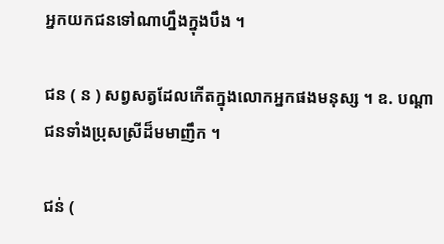អ្នកយកជនទៅណាហ្នឹងក្នុងបឹង ។

ជន ( ន ) សព្វសត្វដែលកើតក្នុងលោកអ្នកផងមនុស្ស ។ ឧ. បណ្តាជនទាំងប្រុសស្រីដ៏មមាញឹក ។

ជន់ (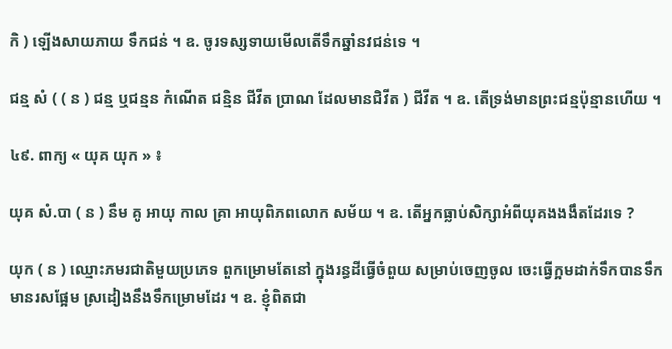កិ ) ឡើងសាយភាយ ទឹកជន់ ។ ឧ. ចូរទស្សទាយមើលតើទឹកឆ្នាំនវជន់ទេ ។

ជន្ម សំ ( ( ន ) ជន្ម ឬជន្មន កំណើត ជន្មិន ជីវីត ប្រាណ ដែលមានជិវីត ) ជីវីត ។ ឧ. តើទ្រង់មានព្រះជន្មប៉ុន្មានហើយ ។

៤៩. ពាក្យ « យុគ យុក » ៖

យុគ សំ.បា ( ន ) នឹម គូ អាយុ កាល គ្រា អាយុពិភពលោក សម័យ ។ ឧ. តើអ្នកធ្លាប់សិក្សាអំពីយុគងងងឹតដែរទេ ?

យុក ( ន ) ឈ្មោះភមរជាតិមួយប្រភេទ ពួកម្រោមតែនៅ ក្នុងរន្ធដីធ្វើចំពួយ សម្រាប់ចេញចូល ចេះធ្វើក្អមដាក់ទឹកបានទឹកមានរសផ្អែម ស្រដៀងនឹងទឹកម្រោមដែរ ។ ឧ. ខ្ញុំពិតជា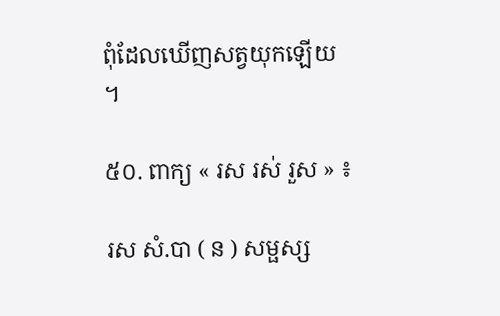ពុំដែលឃើញសត្វយុកឡើយ ។

៥០. ពាក្យ « រស រស់ រួស » ៖

រស សំ.បា ( ន ) សម្ផស្ស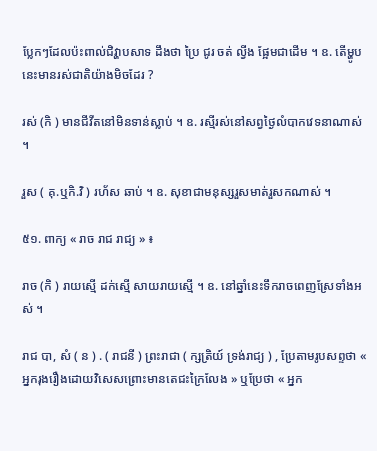ប្លែកៗដែលប៉ះពាល់ជិវ្ហាបសាទ ដឹងថា ប្រៃ ជូរ ចត់ ល្វីង ផ្អែមជាដើម ។ ឧ. តើម្ហូបនេះមានរស់ជាតិយ៉ាងមិចដែរ ?

រស់ (កិ ) មានជីវីតនៅមិនទាន់ស្លាប់ ។ ឧ. រស្មីរស់នៅសព្វថ្ងៃលំបាកវេទនាណាស់ ។

រួស ( គុ.ឬកិ.វិ ) រហ័ស ឆាប់ ។ ឧ. សុខាជាមនុស្សរួសមាត់រួសកណាស់ ។

៥១. ពាក្យ « រាច រាជ រាជ្យ » ៖

រាច (កិ ) រាយស្មើ ដក់ស្មើ សាយរាយស្មើ ។ ឧ. នៅឆ្នាំនេះទឹករាចពេញស្រែទាំងអស់ ។

រាជ បា, សំ ( ន ) . ( រាជនី ) ព្រះរាជា ( ក្សត្រិយ៍ ទ្រង់រាជ្យ ) , ប្រែតាមរូបសព្ទថា « អ្នករុងរឿងដោយវិសេសព្រោះមានតេជះក្រៃលែង » ឬប្រែថា « អ្នក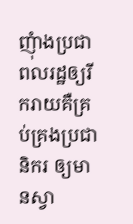ញុំាងប្រជាពលរដ្ឋឲ្យរីករាយគឺគ្រប់គ្រងប្រជានិករ ឲ្យមានស្វា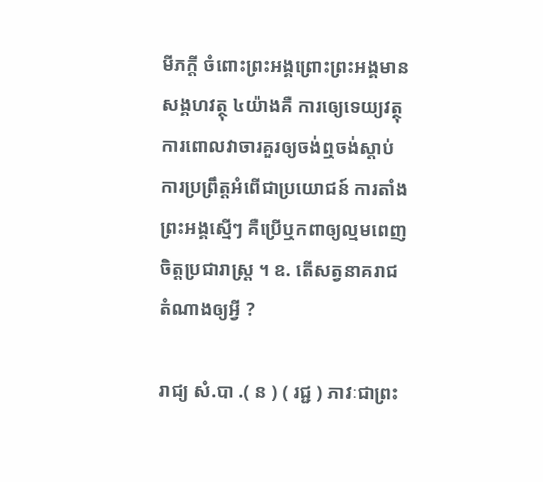មីភក្តី ចំពោះព្រះអង្គព្រោះព្រះអង្គមានសង្គហវត្ថុ ៤យ៉ាងគឺ ការឲ្យេទេយ្យវត្ថុ ការពោលវាចារគួរឲ្យចង់ឮចង់ស្តាប់ ការប្រព្រឹត្តអំពើជាប្រយោជន៍ ការតាំងព្រះអង្គស្មើៗ គឺប្រើឬកពាឲ្យល្មមពេញចិត្តប្រជារាស្រ្ត ។ ឧ. តើសត្វនាគរាជតំណាងឲ្យអ្វី ?

រាជ្យ សំ.បា .( ន ) ( រជ្ជ ) ភាវៈជាព្រះ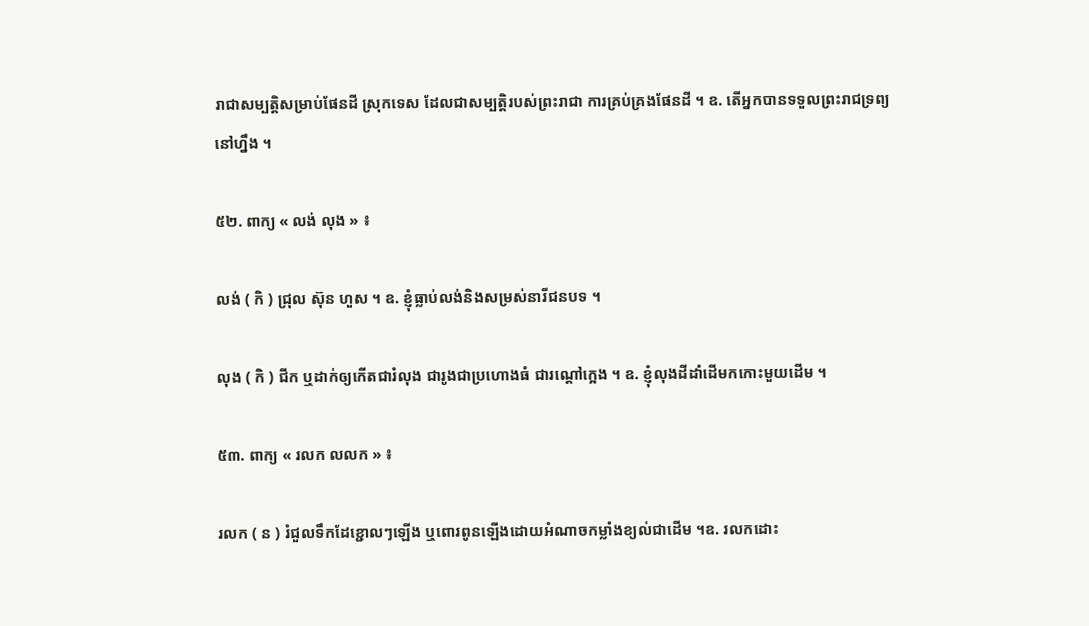រាជាសម្បត្តិសម្រាប់ផែនដី ស្រុកទេស ដែលជាសម្បត្តិរបស់ព្រះរាជា ការគ្រប់គ្រងផែនដី ។ ឧ. តើអ្នកបានទទួលព្រះរាជទ្រព្យនៅហ្នឹង ។

៥២. ពាក្យ « លង់ លុង » ៖

លង់ ( កិ ) ជ្រុល ស៊ុន ហួស ។ ឧ. ខ្ញុំធ្លាប់លង់និងសម្រស់នារីជនបទ ។

លុង ( កិ ) ជីក ឬដាក់ឲ្យកើតជារំលុង ជារូងជាប្រហោងធំ ជារណ្តៅក្អេង ។ ឧ. ខ្ញុំលុងដីដាំដើមកកោះមួយដើម ។

៥៣. ពាក្យ « រលក លលក » ៖

រលក ( ន ) រំជួលទឹកដែខ្ជោលៗឡើង ឬពោរពូនឡើងដោយអំណាចកម្លាំងខ្យល់ជាដើម ។ឧ. រលកដោះ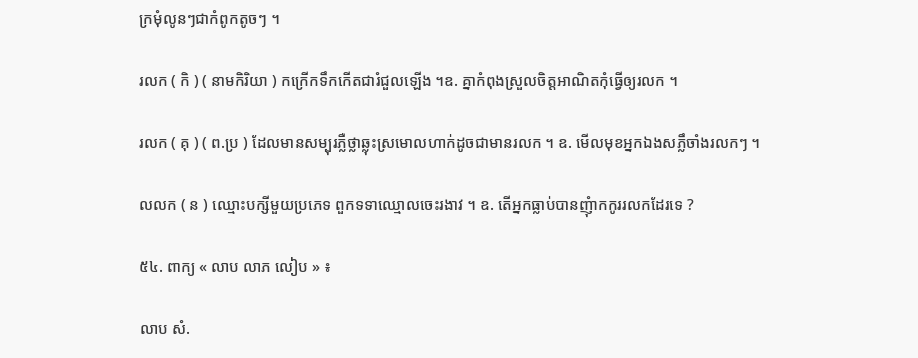ក្រមុំលូនៗជាកំពូកតូចៗ ។

រលក ( កិ ) ( នាមកិរិយា ) កក្រើកទឹកកើតជារំជួលឡើង ។ឧ. គ្នាកំពុងស្រួលចិត្តអាណិតកុំធ្វើឲ្យរលក ។

រលក ( គុ ) ( ព.ប្រ ) ដែលមានសម្បុរភ្លឺថ្លាឆ្លុះស្រមោលហាក់ដូចជាមានរលក ។ ឧ. មើលមុខអ្នកឯងសភ្លឹចាំងរលកៗ ។

លលក ( ន ) ឈ្មោះបក្សីមួយប្រភេទ ពួកទទាឈ្មោលចេះរងាវ ។ ឧ. តើអ្នកធ្លាប់បានញុំាកកូររលកដែរទេ ?

៥៤. ពាក្យ « លាប លាភ លៀប » ៖

លាប សំ.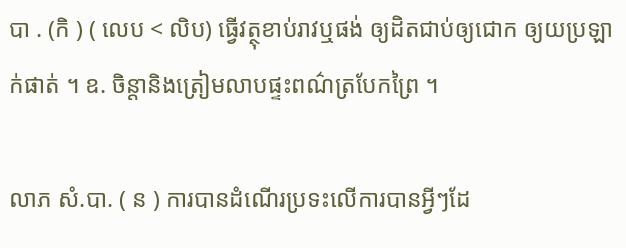បា . (កិ ) ( លេប < លិប) ធ្វើវត្ថុខាប់រាវឬផង់ ឲ្យដិតជាប់ឲ្យជោក ឲ្យយប្រឡាក់ផាត់ ។ ឧ. ចិន្តានិងត្រៀមលាបផ្ទះពណ៌ត្របែកព្រៃ ។

លាភ សំ.បា. ( ន ) ការបានដំណើរប្រទះលើការបានអ្វីៗដែ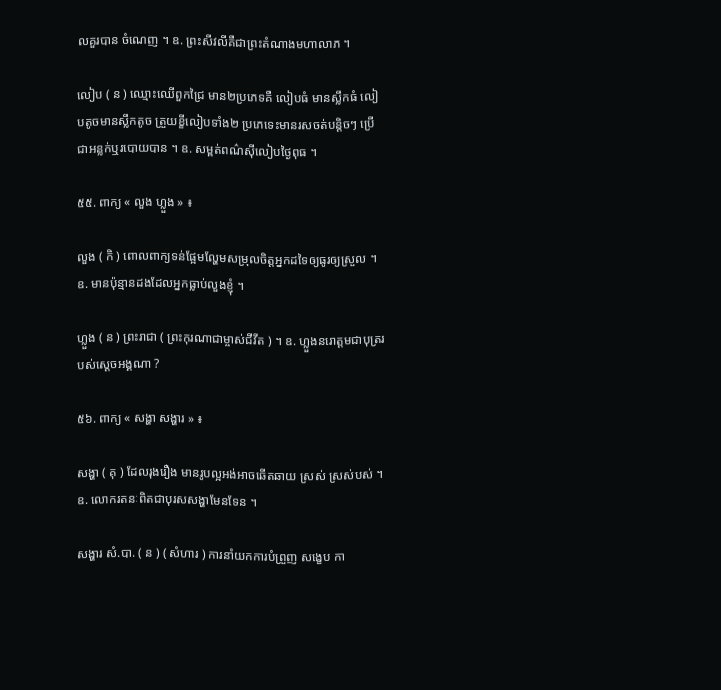លគួរបាន ចំណេញ ។ ឧ. ព្រះសីវលីគឺជាព្រះតំណាងមហាលាភ ។

លៀប ( ន ) ឈ្មោះឈើពួកជ្រៃ មាន២ប្រភេទគឺ លៀបធំ មានស្លឹកធំ លៀបតូចមានស្លឹកតូច ត្រួយខ្ខីលៀបទាំង២ ប្រភេទេះមានរសចត់បន្តិចៗ ប្រើជាអន្លក់ឬរបោយបាន ។ ឧ. សម្ពត់ពណ៌ស៊ីលៀបថ្ងៃពុធ ។

៥៥. ពាក្យ « លួង ហ្លួង » ៖

លួង ( កិ ) ពោលពាក្យទន់ផ្អែមល្ហែមសម្រុលចិត្តអ្នកដទៃឲ្យធូរឲ្យស្រួល ។ ឧ. មានប៉ុន្មានដងដែលអ្នកធ្លាប់លួងខ្ញុំ ។

ហ្លួង ( ន ) ព្រះរាជា ( ព្រះកុរណាជាម្ចាស់ជីវីត ) ។ ឧ. ហ្លួងនរោត្តមជាបុត្ររបស់ស្តេចអង្គណា ?

៥៦. ពាក្យ « សង្ហា សង្ហារ » ៖

សង្ហា ( គុ ) ដែលរុងរឿង មានរូបល្អអង់អាចឆើតឆាយ ស្រស់ ស្រស់បស់ ។ឧ. លោករតនៈពិតជាបុរសសង្ហាមែនទែន ។

សង្ហារ សំ.បា. ( ន ) ( សំហារ ) ការនាំយកការបំព្រួញ សង្ខេប កា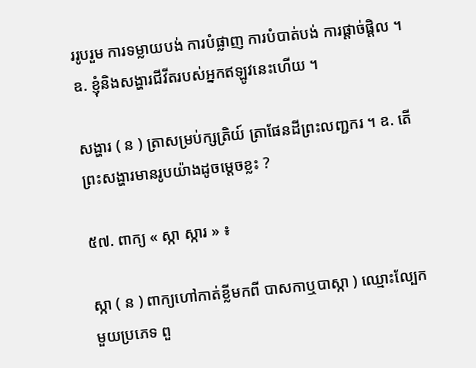ររូបរួម ការទម្លាយបង់ ការបំផ្លាញ ការបំបាត់បង់ ការផ្តាច់ផ្តិល ។ ឧ. ខ្ញុំនិងសង្ហារជីវីតរបស់អ្នកឥឡូវនេះហើយ ។

សង្ហារ ( ន ) ត្រាសម្រប់ក្សត្រិយ៍ ត្រាផែនដីព្រះលញ្ជករ ។ ឧ. តើព្រះសង្ហារមានរូបយ៉ាងដូចម្តេចខ្លះ ?

៥៧. ពាក្យ « ស្កា ស្ការ » ៖

ស្កា ( ន ) ពាក្យហៅកាត់ខ្លីមកពី បាសកាឬបាស្កា ) ឈ្មោះល្បែកមួយប្រភេទ ពួ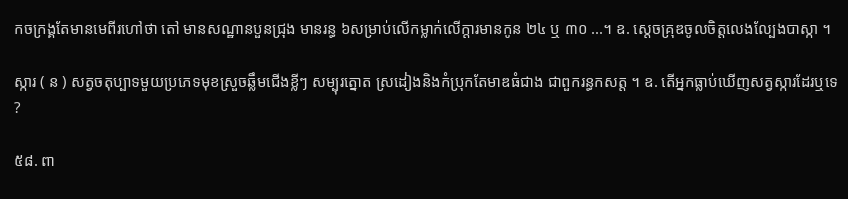កចក្រង្គតែមានមេពីរហៅថា តៅ មានសណ្ឋានបួនជ្រុង មានរន្ធ ៦សម្រាប់លើកម្លាក់លើក្តារមានកូន ២៤ ឬ ៣០ ...។ ឧ. ស្តេចគ្រុឌចូលចិត្តលេងល្បែងបាស្កា ។

ស្ការ ( ន ) សត្វចតុប្បាទមួយប្រភេទមុខស្រួចឆ្លឹមជើងខ្លីៗ សម្បុរត្នោត ស្រដៀងនិងកំប្រុកតែមាឌធំជាង ជាពួករន្ធកសត្ត ។ ឧ. តើអ្នកធ្លាប់ឃើញសត្វស្ការដែរឬទេ ?

៥៨. ពា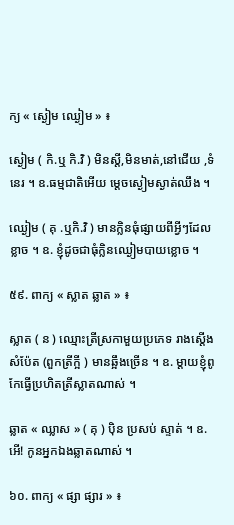ក្យ « ស្ងៀម ឈ្ងៀម » ៖

ស្ងៀម ( កិ.ឬ កិ.វិ ) មិនស្តី,មិនមាត់,នៅជើយ ,ទំនេរ ។ ឧ.ធម្មជាតិអើយ ម្តេចស្ងៀមស្ងាត់ឈឹង ។

ឈ្ងៀម ( គុ .ឬកិ.វិ ) មានក្លិនធុំផ្សាយពីអ្វីៗដែលខ្លាច ។ ឧ. ខ្ញុំដូចជាធុំក្លិនឈ្ងៀមបាយខ្លោច ។

៥៩. ពាក្យ « ស្លាត ឆ្លាត » ៖

ស្លាត ( ន ) ឈ្មោះត្រីស្រកាមួយប្រភេទ រាងស្តើងសំប៉ែត (ពួកត្រីក្អី ) មានឆ្អឹងច្រើន ។ ឧ. ម្តាយខ្ញុំពូកែធ្វើប្រហិតត្រីស្លាតណាស់ ។

ឆ្លាត « ឈ្លាស » ( គុ ) ប៉ិន ប្រសប់ ស្ទាត់ ។ ឧ. អើ! កូនអ្នកឯងឆ្លាតណាស់ ។

៦០. ពាក្យ « ផ្សា ផ្សារ » ៖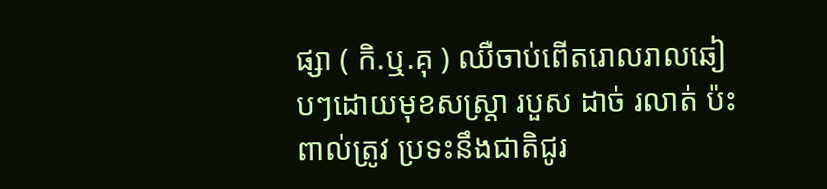ផ្សា ( កិ.ឬ.គុ ) ឈឺចាប់ពើតរោលរាលឆៀបៗដោយមុខសស្រ្តា របួស ដាច់ រលាត់ ប៉ះពាល់ត្រូវ ប្រទះនឹងជាតិជូរ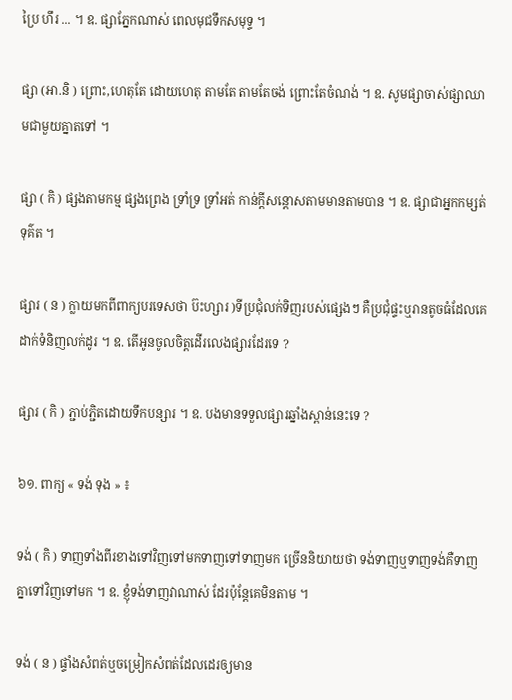ប្រៃ ហឹរ ... ។ ឧ. ផ្សាភ្នែកណាស់ ពេលមុជទឹកសមុទ្ទ ។

ផ្សា (អា.និ ) ព្រោះ,ហេតុតែ ដោយហេតុ តាមតែ តាមតែចង់ ព្រោះតែចំណង់ ។ ឧ. សូមផ្សាចាស់ផ្សាឈាមជាមួយគ្នាតទៅ ។

ផ្សា ( កិ ) ផ្សងតាមកម្ម ផ្សងព្រេង ទ្រាំទ្រ ទ្រាំអត់ កាន់ក្តីសន្តោសតាមមានតាមបាន ។ ឧ. ផ្សាជាអ្នកកម្សត់ទុគ៌ត ។

ផ្សារ ( ន ) ក្លាយមកពីពាក្យបរទេសថា ប៊ះហ្សារ )ទីប្រជុំលក់ទិញរបស់ផ្សេងៗ គឺប្រជុំផ្ទះឬរានតូចធំដែលគេដាក់ទំនិញលក់ដូរ ។ ឧ. តើអូនចូលចិត្តដើរលេងផ្សារដែរទេ ?

ផ្សារ ( កិ ) ភ្ជាប់ភ្ជិតដោយទឹកបន្សារ ។ ឧ. បងមានទទួលផ្សារឆ្នាំងស្ពាន់នេះទេ ?

៦១. ពាក្យ « ទង់ ទុង » ៖

ទង់ ( កិ ) ទាញទាំងពីរខាងទៅវិញទៅមកទាញទៅទាញមក ច្រើននិយាយថា ទង់ទាញឬទាញទង់គឺទាញគ្នាទៅវិញទៅមក ។ ឧ. ខ្ញុំទង់ទាញវាណាស់ ដែរប៉ុន្តែគេមិនតាម ។

ទង់ ( ន ) ផ្ទាំងសំពត់ឬចម្រៀកសំពត់ដែលដេរឲ្យមាន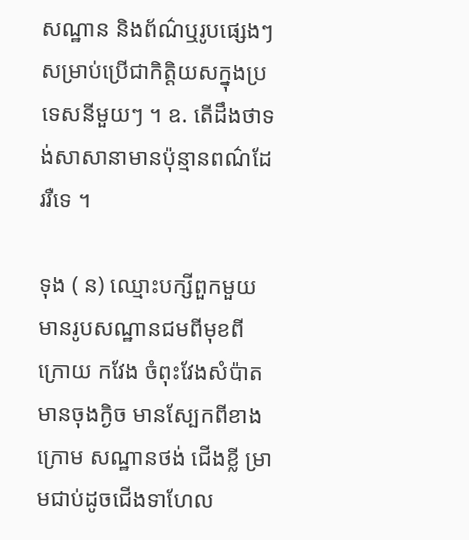សណ្ឋាន និងព័ណ៌ឬរូបផ្សេងៗសម្រាប់ប្រើជាកិត្តិយសក្នុងប្រទេសនីមួយៗ ។ ឧ. តើដឹងថាទង់សាសានាមានប៉ុន្មានពណ៌ដែររឺទេ ។

ទុង ( ន) ឈ្មោះបក្សីពួកមួយ មានរូបសណ្ឋានជមពីមុខពីក្រោយ កវែង ចំពុះវែងសំប៉ាត មានចុងក្ងិច មានស្បែកពីខាងក្រោម សណ្ឋានថង់ ជើងខ្លី ម្រាមជាប់ដូចជើងទាហែល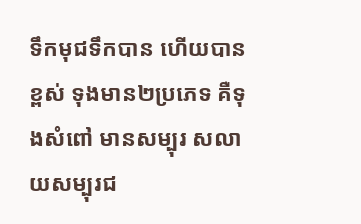ទឹកមុជទឹកបាន ហើយបានខ្ពស់ ទុងមាន២ប្រភេទ គឺទុងសំពៅ មានសម្បុរ សលាយសម្បុរជ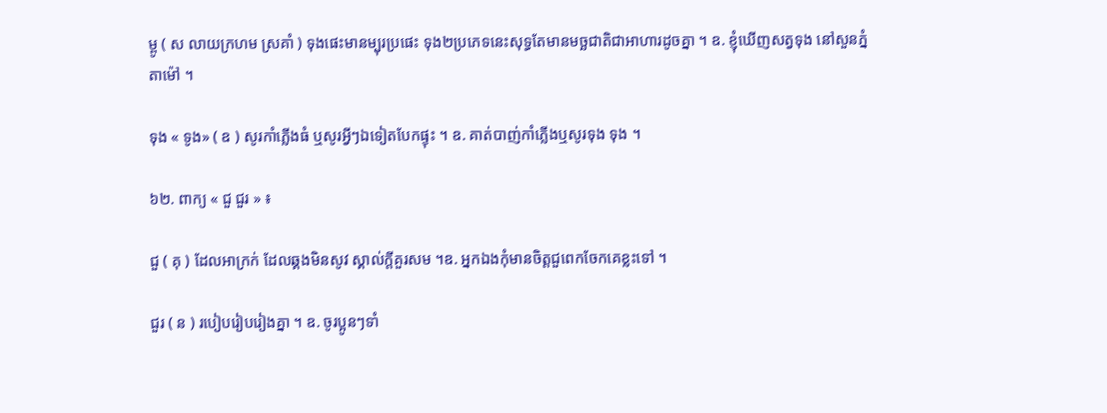ម្ពូ ( ស លាយក្រហម ស្រគាំ ) ទុងផេះមានម្បុរប្រផេះ ទុង២ប្រភេទនេះសុទ្ធតែមានមច្ឆជាតិជាអាហារដូចគ្នា ។ ឧ. ខ្ញុំឃើញសត្វទុង នៅសួនភ្នំតាម៉ៅ ។

ទុង « ទូង» ( ឧ ) សូរកាំភ្លើងធំ ឬសូរអ្វីៗឯទៀតបែកផ្ទុះ ។ ឧ. គាត់បាញ់កាំភ្លើងឬសូរទុង ទុង ។

៦២. ពាក្យ « ជួ ជួរ » ៖

ជួ ( គុ ) ដែលអាក្រក់ ដែលឆ្គងមិនសូវ ស្គាល់ក្តីគួរសម ។ឧ. អ្នកឯងកុំមានចិត្តជួពេកចែកគេខ្លះទៅ ។

ជួរ ( ន ) របៀបរៀបរៀងគ្នា ។ ឧ. ចូរប្អូនៗទាំ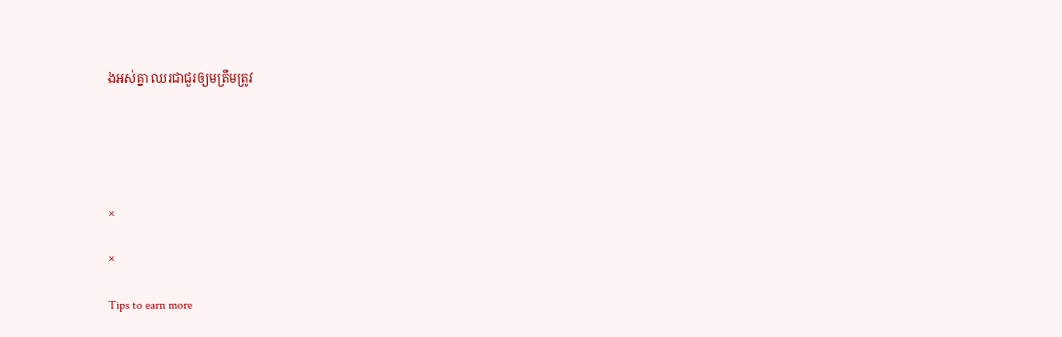ងអស់គ្នា ឈរជាជួរឲ្យមត្រឹមត្រូវ





×

×

Tips to earn more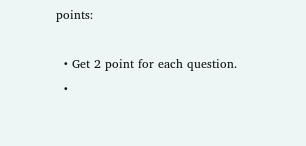points:

  • Get 2 point for each question.
  •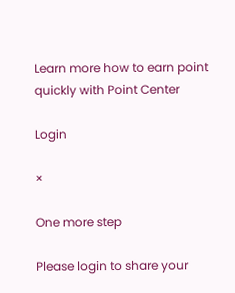Learn more how to earn point quickly with Point Center

Login

×

One more step

Please login to share your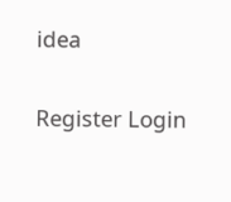idea

Register Login